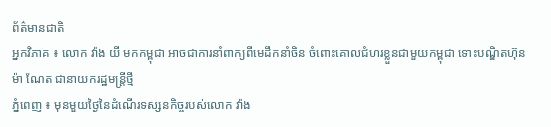ព័ត៌មានជាតិ
អ្នកវិភាគ ៖ លោក វ៉ាង យី មកកម្ពុជា អាចជាការនាំពាក្យពីមេដឹកនាំចិន ចំពោះគោលជំហរខ្លួនជាមួយកម្ពុជា ទោះបណ្ឌិតហ៊ុន ម៉ា ណែត ជានាយករដ្ឋមន្រ្តីថ្មី
ភ្នំពេញ ៖ មុនមួយថ្ងៃនៃដំណើរទស្សនកិច្ចរបស់លោក វ៉ាង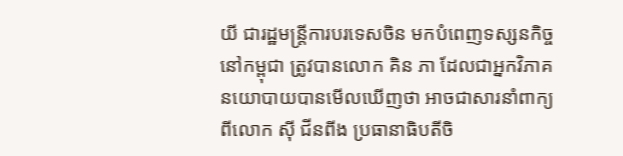យី ជារដ្ឋមន្រ្តីការបរទេសចិន មកបំពេញទស្សនកិច្ចនៅកម្ពុជា ត្រូវបានលោក គិន ភា ដែលជាអ្នកវិភាគនយោបាយបានមើលឃើញថា អាចជាសារនាំពាក្យពីលោក ស៊ី ជីនពីង ប្រធានាធិបតីចិ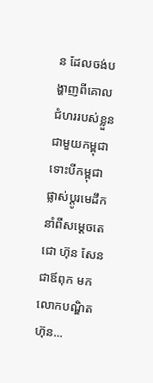ន ដែលចង់បង្ហាញពីគោលជំហររបស់ខ្លួនជាមួយកម្ពុជា ទោះបីកម្ពុជាផ្លាស់ប្តូរមេដឹកនាំពីសម្តេចតេជោ ហ៊ុន សែន ជាឪពុក មកលោកបណ្ឌិត ហ៊ុន...